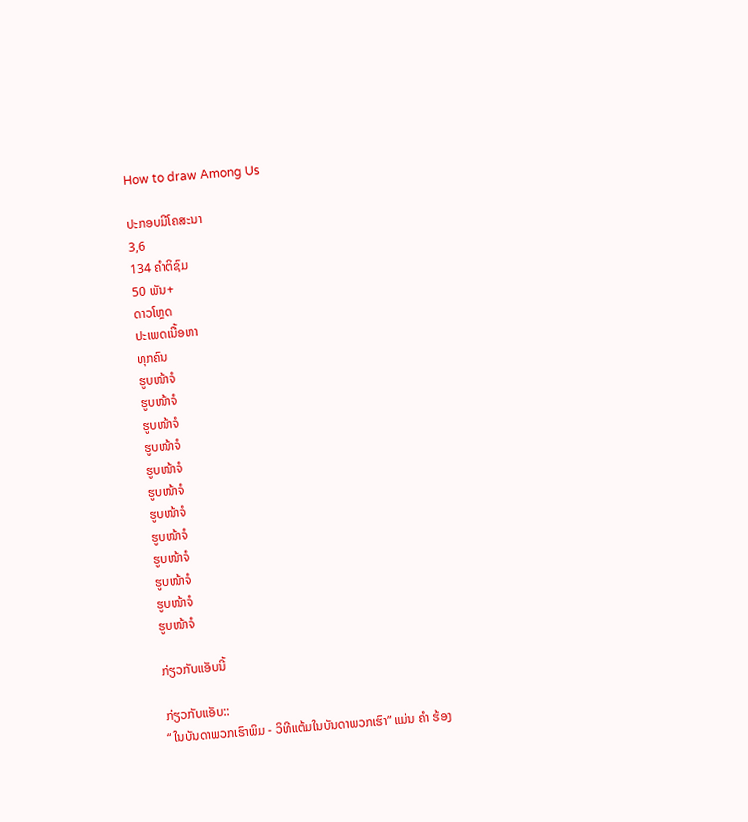How to draw Among Us

ປະກອບມີໂຄສະນາ
3,6
134 ຄຳຕິຊົມ
50 ພັນ+
ດາວໂຫຼດ
ປະເພດເນື້ອຫາ
ທຸກຄົນ
ຮູບໜ້າຈໍ
ຮູບໜ້າຈໍ
ຮູບໜ້າຈໍ
ຮູບໜ້າຈໍ
ຮູບໜ້າຈໍ
ຮູບໜ້າຈໍ
ຮູບໜ້າຈໍ
ຮູບໜ້າຈໍ
ຮູບໜ້າຈໍ
ຮູບໜ້າຈໍ
ຮູບໜ້າຈໍ
ຮູບໜ້າຈໍ

ກ່ຽວກັບແອັບນີ້

ກ່ຽວກັບແອັບ::
“ ໃນບັນດາພວກເຮົາພິມ - ວິທີແຕ້ມໃນບັນດາພວກເຮົາ” ແມ່ນ ຄຳ ຮ້ອງ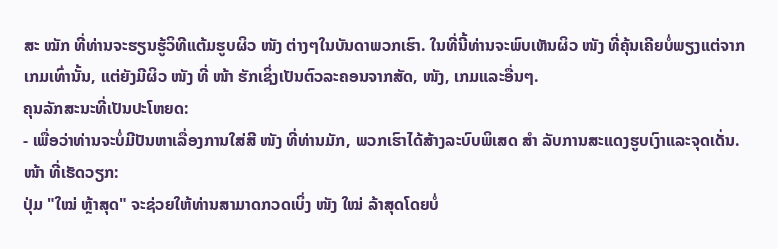ສະ ໝັກ ທີ່ທ່ານຈະຮຽນຮູ້ວິທີແຕ້ມຮູບຜິວ ໜັງ ຕ່າງໆໃນບັນດາພວກເຮົາ. ໃນທີ່ນີ້ທ່ານຈະພົບເຫັນຜິວ ໜັງ ທີ່ຄຸ້ນເຄີຍບໍ່ພຽງແຕ່ຈາກເກມເທົ່ານັ້ນ, ແຕ່ຍັງມີຜິວ ໜັງ ທີ່ ໜ້າ ຮັກເຊິ່ງເປັນຕົວລະຄອນຈາກສັດ, ໜັງ, ເກມແລະອື່ນໆ.
ຄຸນລັກສະນະທີ່ເປັນປະໂຫຍດ:
- ເພື່ອວ່າທ່ານຈະບໍ່ມີປັນຫາເລື່ອງການໃສ່ສີ ໜັງ ທີ່ທ່ານມັກ, ພວກເຮົາໄດ້ສ້າງລະບົບພິເສດ ສຳ ລັບການສະແດງຮູບເງົາແລະຈຸດເດັ່ນ.
ໜ້າ ທີ່ເຮັດວຽກ:
ປຸ່ມ "ໃໝ່ ຫຼ້າສຸດ" ຈະຊ່ວຍໃຫ້ທ່ານສາມາດກວດເບິ່ງ ໜັງ ໃໝ່ ລ້າສຸດໂດຍບໍ່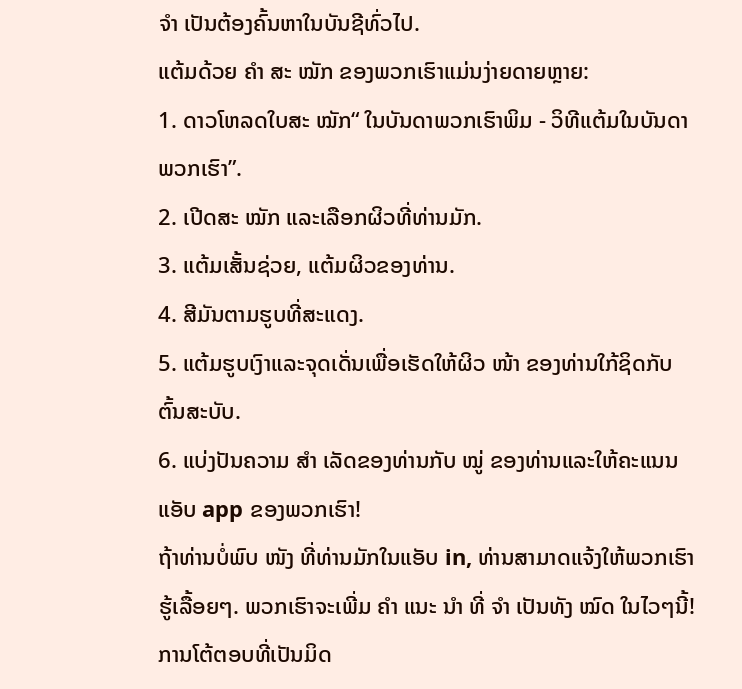ຈຳ ເປັນຕ້ອງຄົ້ນຫາໃນບັນຊີທົ່ວໄປ.
ແຕ້ມດ້ວຍ ຄຳ ສະ ໝັກ ຂອງພວກເຮົາແມ່ນງ່າຍດາຍຫຼາຍ:
1. ດາວໂຫລດໃບສະ ໝັກ“ ໃນບັນດາພວກເຮົາພິມ - ວິທີແຕ້ມໃນບັນດາພວກເຮົາ”.
2. ເປີດສະ ໝັກ ແລະເລືອກຜິວທີ່ທ່ານມັກ.
3. ແຕ້ມເສັ້ນຊ່ວຍ, ແຕ້ມຜິວຂອງທ່ານ.
4. ສີມັນຕາມຮູບທີ່ສະແດງ.
5. ແຕ້ມຮູບເງົາແລະຈຸດເດັ່ນເພື່ອເຮັດໃຫ້ຜິວ ໜ້າ ຂອງທ່ານໃກ້ຊິດກັບຕົ້ນສະບັບ.
6. ແບ່ງປັນຄວາມ ສຳ ເລັດຂອງທ່ານກັບ ໝູ່ ຂອງທ່ານແລະໃຫ້ຄະແນນແອັບ app ຂອງພວກເຮົາ!
ຖ້າທ່ານບໍ່ພົບ ໜັງ ທີ່ທ່ານມັກໃນແອັບ in, ທ່ານສາມາດແຈ້ງໃຫ້ພວກເຮົາຮູ້ເລື້ອຍໆ. ພວກເຮົາຈະເພີ່ມ ຄຳ ແນະ ນຳ ທີ່ ຈຳ ເປັນທັງ ໝົດ ໃນໄວໆນີ້!
ການໂຕ້ຕອບທີ່ເປັນມິດ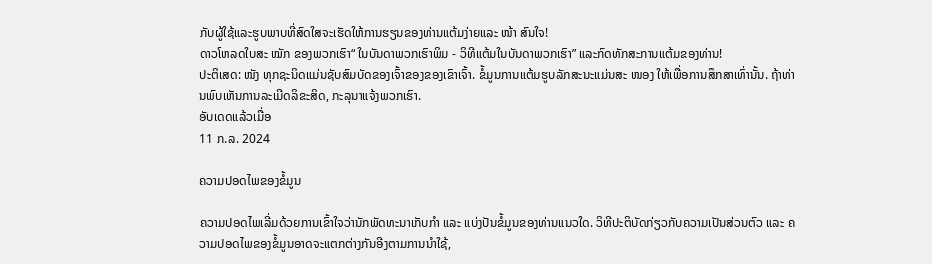ກັບຜູ້ໃຊ້ແລະຮູບພາບທີ່ສົດໃສຈະເຮັດໃຫ້ການຮຽນຂອງທ່ານແຕ້ມງ່າຍແລະ ໜ້າ ສົນໃຈ!
ດາວໂຫລດໃບສະ ໝັກ ຂອງພວກເຮົາ“ ໃນບັນດາພວກເຮົາພິມ - ວິທີແຕ້ມໃນບັນດາພວກເຮົາ” ແລະກົດທັກສະການແຕ້ມຂອງທ່ານ!
ປະຕິເສດ: ໜັງ ທຸກຊະນິດແມ່ນຊັບສົມບັດຂອງເຈົ້າຂອງຂອງເຂົາເຈົ້າ. ຂໍ້ມູນການແຕ້ມຮູບລັກສະນະແມ່ນສະ ໜອງ ໃຫ້ເພື່ອການສຶກສາເທົ່ານັ້ນ. ຖ້າທ່ານພົບເຫັນການລະເມີດລິຂະສິດ, ກະລຸນາແຈ້ງພວກເຮົາ.
ອັບເດດແລ້ວເມື່ອ
11 ກ.ລ. 2024

ຄວາມປອດໄພຂອງຂໍ້ມູນ

ຄວາມປອດໄພເລີ່ມດ້ວຍການເຂົ້າໃຈວ່ານັກພັດທະນາເກັບກຳ ແລະ ແບ່ງປັນຂໍ້ມູນຂອງທ່ານແນວໃດ. ວິທີປະຕິບັດກ່ຽວກັບຄວາມເປັນສ່ວນຕົວ ແລະ ຄວາມປອດໄພຂອງຂໍ້ມູນອາດຈະແຕກຕ່າງກັນອີງຕາມການນຳໃຊ້,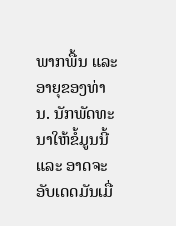ພາກພື້ນ ແລະ ອາຍຸຂອງທ່ານ. ນັກພັດທະນາໃຫ້ຂໍ້ມູນນີ້ ແລະ ອາດຈະອັບເດດມັນເມື່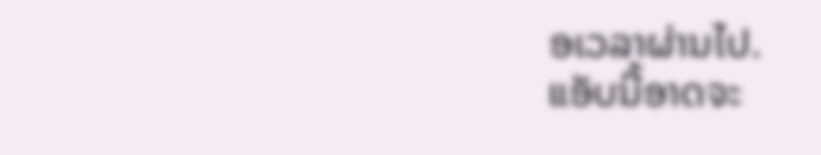ອເວລາຜ່ານໄປ.
ແອັບນີ້ອາດຈະ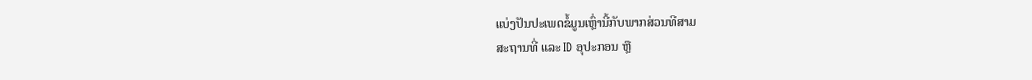ແບ່ງປັນປະເພດຂໍ້ມູນເຫຼົ່ານີ້ກັບພາກສ່ວນທີສາມ
ສະຖານທີ່ ແລະ ID ອຸປະກອນ ຫຼື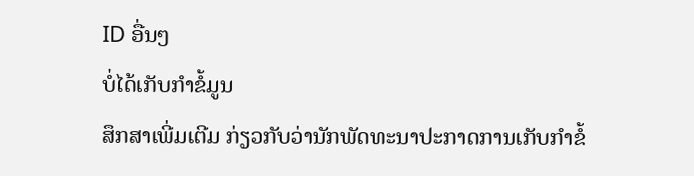ID ອື່ນໆ
ບໍ່ໄດ້ເກັບກຳຂໍ້ມູນ
ສຶກສາເພີ່ມເຕີມ ກ່ຽວກັບວ່ານັກພັດທະນາປະກາດການເກັບກຳຂໍ້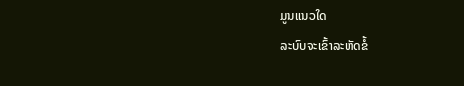ມູນແນວໃດ
ລະບົບຈະເຂົ້າລະຫັດຂໍ້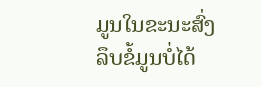ມູນໃນຂະນະສົ່ງ
ລຶບຂໍ້ມູນບໍ່ໄດ້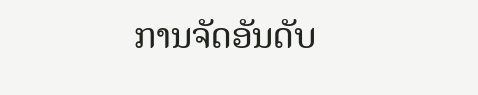ການຈັດອັນດັບ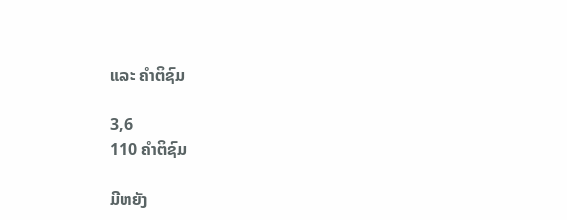ແລະ ຄຳຕິຊົມ

3,6
110 ຄຳຕິຊົມ

ມີຫຍັງ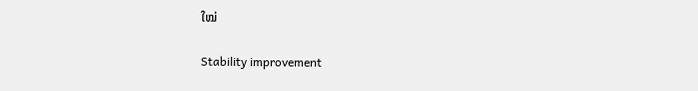ໃໝ່

Stability improvement